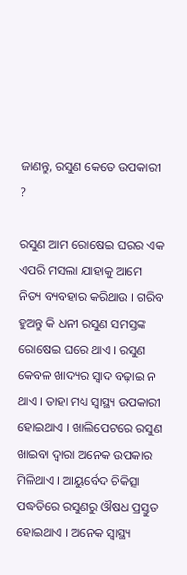ଜାଣନ୍ତୁ, ରସୁଣ କେତେ ଉପକାରୀ ?

ରସୁଣ ଆମ ରୋଷେଇ ଘରର ଏକ ଏପରି ମସଲା ଯାହାକୁ ଆମେ ନିତ୍ୟ ବ୍ୟବହାର କରିଥାଉ । ଗରିବ ହୁଅନ୍ତୁ କି ଧନୀ ରସୁଣ ସମସ୍ତଙ୍କ ରୋଷେଇ ଘରେ ଥାଏ । ରସୁଣ କେବଳ ଖାଦ୍ୟର ସ୍ୱାଦ ବଢ଼ାଇ ନ ଥାଏ । ତାହା ମଧ୍ୟ ସ୍ୱାସ୍ଥ୍ୟ ଉପକାରୀ ହୋଇଥାଏ । ଖାଲିପେଟରେ ରସୁଣ ଖାଇବା ଦ୍ୱାରା ଅନେକ ଉପକାର ମିଳିଥାଏ । ଆୟୁର୍ବେଦ ଚିକିତ୍ସା ପଦ୍ଧତିରେ ରସୁଣରୁ ଔଷଧ ପ୍ରସ୍ତୁତ ହୋଇଥାଏ । ଅନେକ ସ୍ୱାସ୍ଥ୍ୟ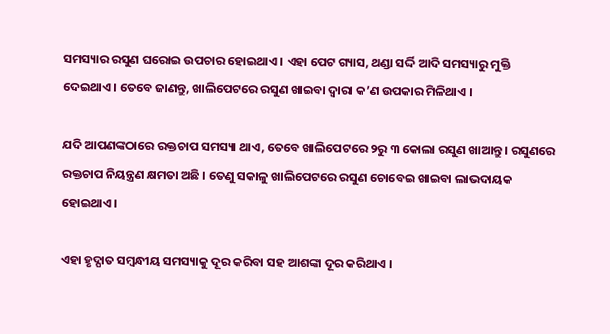ସମସ୍ୟାର ରସୁଣ ଘରୋଇ ଉପଚାର ହୋଇଥାଏ । ଏହା ପେଟ ଗ୍ୟାସ, ଥଣ୍ଡା ସର୍ଦ୍ଦି ଆଦି ସମସ୍ୟାରୁ ମୁକ୍ତି ଦେଇଥାଏ । ତେବେ ଜାଣନ୍ତୁ, ଖାଲିପେଟରେ ରସୁଣ ଖାଇବା ଦ୍ୱାରା କ’ଣ ଉପକାର ମିଳିଥାଏ ।

ଯଦି ଆପଣଙ୍କଠାରେ ରକ୍ତଚାପ ସମସ୍ୟା ଥାଏ, ତେବେ ଖାଲିପେଟରେ ୨ରୁ ୩ କୋଲା ରସୁଣ ଖାଆନ୍ତୁ । ରସୁଣରେ ରକ୍ତଚାପ ନିୟନ୍ତ୍ରଣ କ୍ଷମତା ଅଛି । ତେଣୁ ସକାଳୁ ଖାଲିପେଟରେ ରସୁଣ ଚୋବେଇ ଖାଇବା ଲାଭଦାୟକ ହୋଇଥାଏ ।

ଏହା ହୃଦ୍ଘାତ ସମ୍ବନ୍ଧୀୟ ସମସ୍ୟାକୁ ଦୂର କରିବା ସହ ଆଶଙ୍କା ଦୂର କରିଥାଏ ।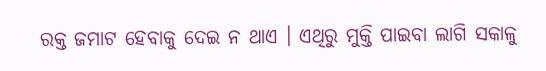ରକ୍ତ ଜମାଟ ହେବାକୁ ଦେଇ ନ ଥାଏ । ଏଥିରୁ ମୁକ୍ତି ପାଇବା ଲାଗି ସକାଳୁ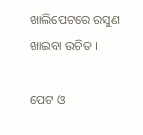ଖାଲିପେଟରେ ରସୁଣ ଖାଇବା ଉଚିତ ।

ପେଟ ଓ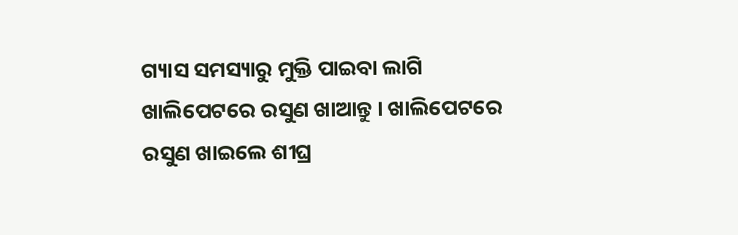ଗ୍ୟାସ ସମସ୍ୟାରୁ ମୁକ୍ତି ପାଇବା ଲାଗି ଖାଲିପେଟରେ ରସୁଣ ଖାଆନ୍ତୁ । ଖାଲିପେଟରେ ରସୁଣ ଖାଇଲେ ଶୀଘ୍ର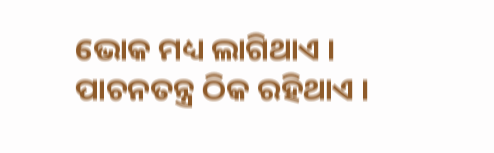ଭୋକ ମଧ୍ୟ ଲାଗିଥାଏ । ପାଚନତନ୍ତ୍ର ଠିକ ରହିଥାଏ ।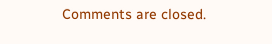Comments are closed.